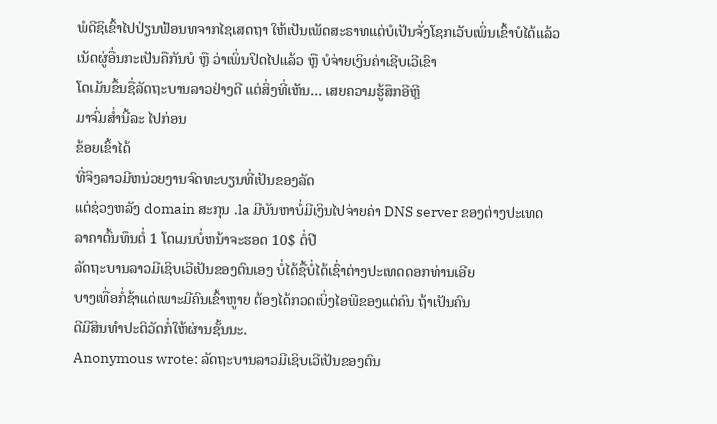ພໍດີຊິເຂົ້າໄປປ່ຽນຟ້ອນທຈາກໄຊເສດຖາ ໃຫ້ເປັນເພັດສະຣາທແຕ່ບໍເປັນຈັ່ງໂຊກເວັບເພິ່ນເຂົ້າບໍໄດ້ແລ້ວ
ເນັດຜູ່ອື່ນກະເປັນຄືກັນບໍ ຫຼື ວ່າເພິ່ນປິດໄປແລ້ວ ຫຼື ບໍຈ່າຍເງິນຄ່າເຊີບເວີເຂົາ
ໂດເມັນຂຶ້ນຊື່ລັດຖະບານລາວຢ່າງດີ ແຕ່ສິ່ງທີ່ເຫັນ... ເສຍຄວາມຮູ້ສຶກອີຫຼີ
ມາຈົ່ມສ່ຳນີ້ລະ ໄປກ່ອນ
ຂ້ອຍເຂົ້າໄດ້
ທີ່ຈິງລາວມີຫນ່ວຍງານຈົດທະບຽນທີ່ເປັນຂອງລັດ
ແຕ່ຊ່ວງຫລັງ domain ສະກຸນ .la ມີບັນຫາບໍ່ມີເງິນໄປຈ່າຍຄ່າ DNS server ຂອງຕ່າງປະເທດ
ລາຄາຕົ້ນທຶນຕໍ່ 1 ໂດເມນບໍ່ຫນ້າຈະຮອດ 10$ ຕໍ່ປີ
ລັດຖະບານລາວມີເຊິບເວີເປັນຂອງຕົນເອງ ບໍ່ໄດ້ຊື້ບໍ່ໄດ້ເຊົ່າຕ່າງປະເທດດອກທ່ານເອີຍ
ບາງເທື່ອກໍ່ຊ້າແດ່ເພາະມີຄົນເຂົ້າຫູາຍ ຕ້ອງໄດ້ກວດເບິ່ງໄອພີຂອງແຕ່ຄົນ ຖ້າເປັນຄົນ
ດີມີສິນທຳປະຕິວັດກໍ່ໃຫ້ຜ່ານຊັ້ນນະ.
Anonymous wrote: ລັດຖະບານລາວມີເຊິບເວີເປັນຂອງຕົນ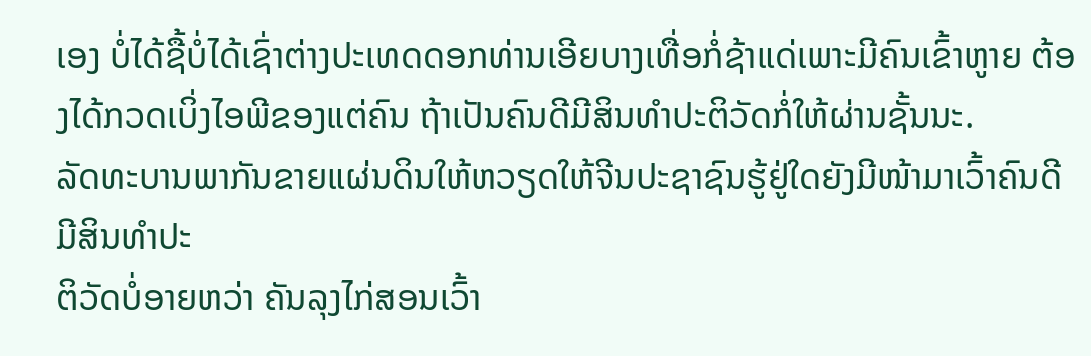ເອງ ບໍ່ໄດ້ຊື້ບໍ່ໄດ້ເຊົ່າຕ່າງປະເທດດອກທ່ານເອີຍບາງເທື່ອກໍ່ຊ້າແດ່ເພາະມີຄົນເຂົ້າຫູາຍ ຕ້ອງໄດ້ກວດເບິ່ງໄອພີຂອງແຕ່ຄົນ ຖ້າເປັນຄົນດີມີສິນທຳປະຕິວັດກໍ່ໃຫ້ຜ່ານຊັ້ນນະ.
ລັດທະບານພາກັນຂາຍແຜ່ນດິນໃຫ້ຫວຽດໃຫ້ຈີນປະຊາຊົນຮູ້ຢູ່ໃດຍັງມີໜ້າມາເວົ້າຄົນດີມີສິນທຳປະ
ຕິວັດບໍ່ອາຍຫວ່າ ຄັນລຸງໄກ່ສອນເວົ້າ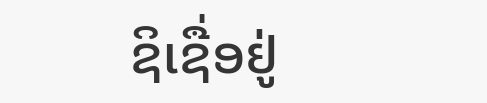ຊິເຊື່ອຢູ່